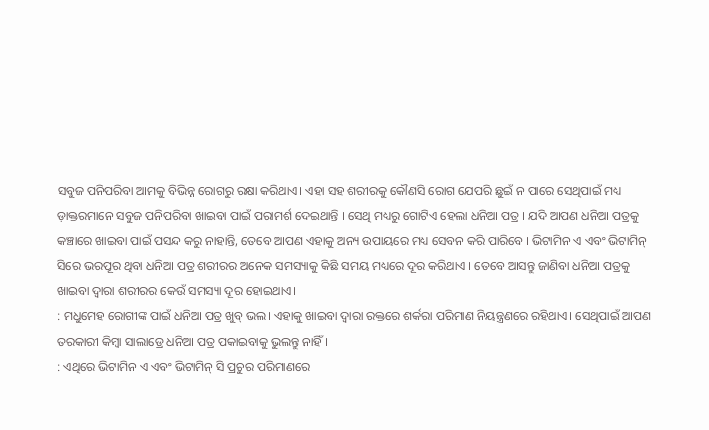ସବୁଜ ପନିପରିବା ଆମକୁ ବିଭିନ୍ନ ରୋଗରୁ ରକ୍ଷା କରିଥାଏ। ଏହା ସହ ଶରୀରକୁ କୌଣସି ରୋଗ ଯେପରି ଛୁଇଁ ନ ପାରେ ସେଥିପାଇଁ ମଧ୍ୟ ଡ଼ାକ୍ତରମାନେ ସବୁଜ ପନିପରିବା ଖାଇବା ପାଇଁ ପରାମର୍ଶ ଦେଇଥାନ୍ତି । ସେଥି ମଧ୍ୟରୁ ଗୋଟିଏ ହେଲା ଧନିଆ ପତ୍ର । ଯଦି ଆପଣ ଧନିଆ ପତ୍ରକୁ କଞ୍ଚାରେ ଖାଇବା ପାଇଁ ପସନ୍ଦ କରୁ ନାହାନ୍ତି, ତେବେ ଆପଣ ଏହାକୁ ଅନ୍ୟ ଉପାୟରେ ମଧ୍ୟ ସେବନ କରି ପାରିବେ । ଭିଟାମିନ ଏ ଏବଂ ଭିଟାମିନ୍ ସିରେ ଭରପୂର ଥିବା ଧନିଆ ପତ୍ର ଶରୀରର ଅନେକ ସମସ୍ୟାକୁ କିଛି ସମୟ ମଧ୍ୟରେ ଦୂର କରିଥାଏ । ତେବେ ଆସନ୍ତୁ ଜାଣିବା ଧନିଆ ପତ୍ରକୁ ଖାଇବା ଦ୍ୱାରା ଶରୀରର କେଉଁ ସମସ୍ୟା ଦୂର ହୋଇଥାଏ।
: ମଧୁମେହ ରୋଗୀଙ୍କ ପାଇଁ ଧନିଆ ପତ୍ର ଖୁବ୍ ଭଲ। ଏହାକୁ ଖାଇବା ଦ୍ବାରା ରକ୍ତରେ ଶର୍କରା ପରିମାଣ ନିୟନ୍ତ୍ରଣରେ ରହିଥାଏ। ସେଥିପାଇଁ ଆପଣ ତରକାରୀ କିମ୍ବା ସାଲାଡ୍ରେ ଧନିଆ ପତ୍ର ପକାଇବାକୁ ଭୁଲନ୍ତୁ ନାହିଁ।
: ଏଥିରେ ଭିଟାମିନ ଏ ଏବଂ ଭିଟାମିନ୍ ସି ପ୍ରଚୁର ପରିମାଣରେ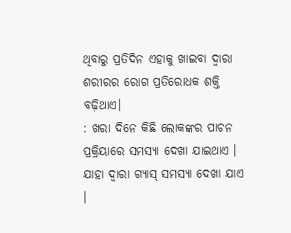ଥିବାରୁ ପ୍ରତିଦିନ ଏହାକୁ ଖାଇବା ଦ୍ୱାରା ଶରୀରର ରୋଗ ପ୍ରତିରୋଧକ ଶକ୍ତି ବଢ଼ିଥାଏ।
: ଖରା ଦିନେ କିଛି ଲୋକଙ୍କର ପାଚନ ପ୍ରକ୍ରିୟାରେ ସମସ୍ୟା ଦେଖା ଯାଇଥାଏ । ଯାହା ଦ୍ୱାରା ଗ୍ୟାସ୍ ସମସ୍ୟା ଦେଖା ଯାଏ ।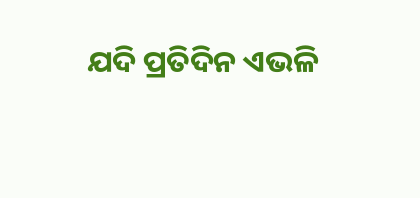ଯଦି ପ୍ରତିଦିନ ଏଭଳି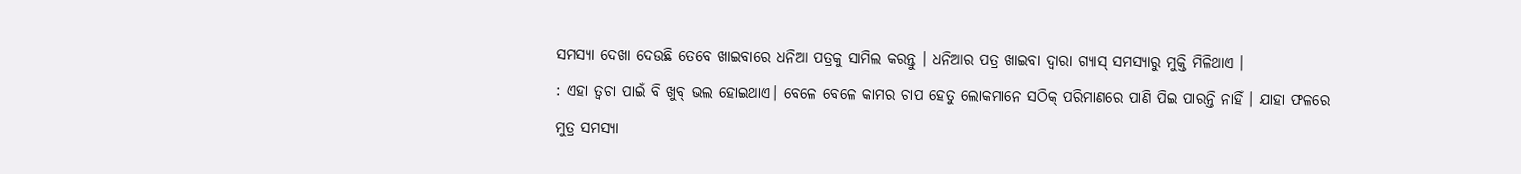ସମସ୍ୟା ଦେଖା ଦେଉଛି ତେବେ ଖାଇବାରେ ଧନିଆ ପତ୍ରକୁ ସାମିଲ କରନ୍ତୁ । ଧନିଆର ପତ୍ର ଖାଇବା ଦ୍ୱାରା ଗ୍ୟାସ୍ ସମସ୍ୟାରୁ ମୁକ୍ତି ମିଳିଥାଏ ।
: ଏହା ତ୍ବଚା ପାଇଁ ବି ଖୁବ୍ ଭଲ ହୋଇଥାଏ। ବେଳେ ବେଳେ କାମର ଚାପ ହେତୁ ଲୋକମାନେ ସଠିକ୍ ପରିମାଣରେ ପାଣି ପିଇ ପାରନ୍ତି ନାହିଁ । ଯାହା ଫଳରେ ମୁତ୍ର ସମସ୍ୟା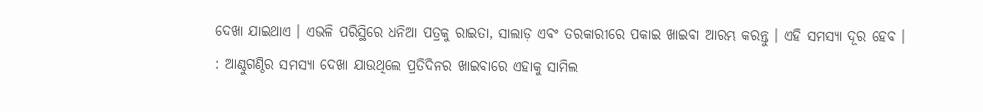ଦେଖା ଯାଇଥାଏ । ଏଭଳି ପରିସ୍ଥିରେ ଧନିଆ ପତ୍ରକୁ ରାଇତା, ସାଲାଡ଼ ଏବଂ ତରକାରୀରେ ପକାଇ ଖାଇବା ଆରମ୍ଭ କରନ୍ତୁ । ଏହି ସମସ୍ୟା ଦୂର ହେବ ।
: ଆଣ୍ଠୁଗଣ୍ଠିର ସମସ୍ୟା ଦେଖା ଯାଉଥିଲେ ପ୍ରତିଦିନର ଖାଇବାରେ ଏହାକୁ ସାମିଲ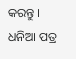କରନ୍ତୁ । ଧନିଆ ପତ୍ର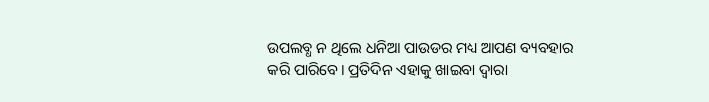ଉପଲବ୍ଧ ନ ଥିଲେ ଧନିଆ ପାଉଡର ମଧ୍ୟ ଆପଣ ବ୍ୟବହାର କରି ପାରିବେ। ପ୍ରତିଦିନ ଏହାକୁ ଖାଇବା ଦ୍ୱାରା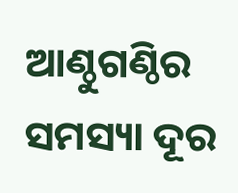ଆଣ୍ଠୁଗଣ୍ଠିର ସମସ୍ୟା ଦୂର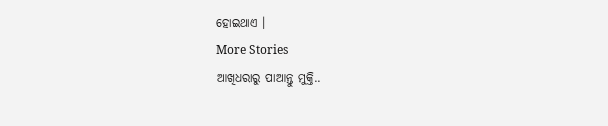ହୋଇଥାଏ ।
More Stories
ଆଖିଧରାରୁ ପାଆନ୍ତୁ ମୁକ୍ତି..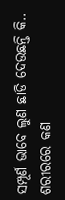ସମ୍ପୂର୍ଣ ଭାବେ ଲୁଣ ଛାଡି ଦେଉଛନ୍ତି କି..
ଶରୀରରେ କଣ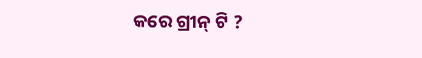କରେ ଗ୍ରୀନ୍ ଟି ?